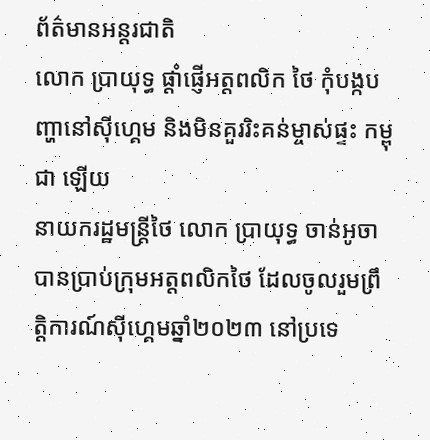ព័ត៌មានអន្ដរជាតិ
លោក ប្រាយុទ្ធ ផ្តាំផ្ញើអត្តពលិក ថៃ កុំបង្កបញ្ហានៅស៊ីហ្គេម និងមិនគួររិះគន់ម្ចាស់ផ្ទះ កម្ពុជា ឡើយ
នាយករដ្ឋមន្ត្រីថៃ លោក ប្រាយុទ្ធ ចាន់អូចា បានប្រាប់ក្រុមអត្តពលិកថៃ ដែលចូលរួមព្រឹត្តិការណ៍ស៊ីហ្គេមឆ្នាំ២០២៣ នៅប្រទេ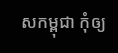សកម្ពុជា កុំឲ្យ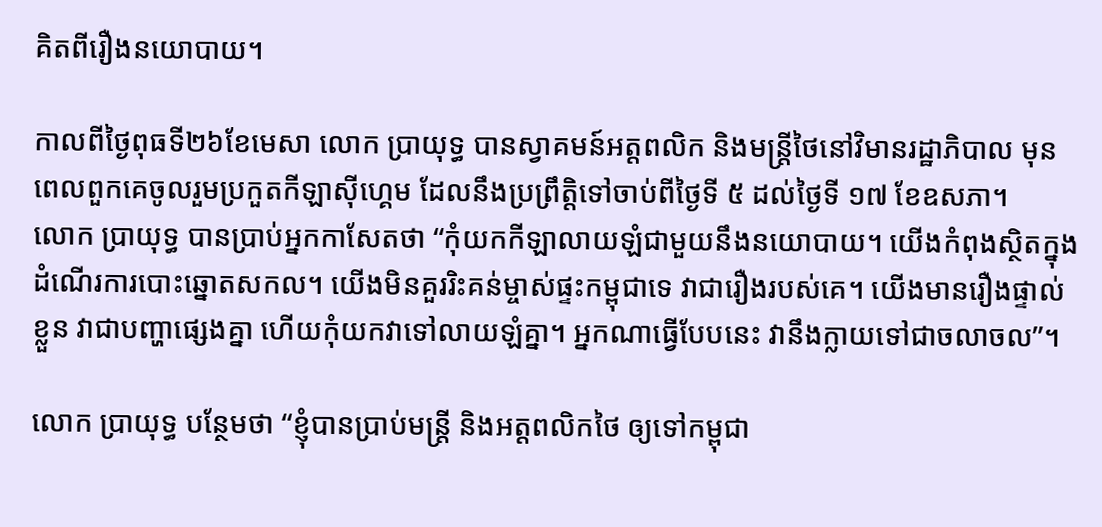គិតពីរឿងនយោបាយ។

កាលពីថ្ងៃពុធទី២៦ខែមេសា លោក ប្រាយុទ្ធ បានស្វាគមន៍អត្តពលិក និងមន្ត្រីថៃនៅវិមានរដ្ឋាភិបាល មុនពេលពួកគេចូលរួមប្រកួតកីឡាស៊ីហ្គេម ដែលនឹងប្រព្រឹត្តិទៅចាប់ពីថ្ងៃទី ៥ ដល់ថ្ងៃទី ១៧ ខែឧសភា។
លោក ប្រាយុទ្ធ បានប្រាប់អ្នកកាសែតថា “កុំយកកីឡាលាយឡំជាមួយនឹងនយោបាយ។ យើងកំពុងស្ថិតក្នុងដំណើរការបោះឆ្នោតសកល។ យើងមិនគួររិះគន់ម្ចាស់ផ្ទះកម្ពុជាទេ វាជារឿងរបស់គេ។ យើងមានរឿងផ្ទាល់ខ្លួន វាជាបញ្ហាផ្សេងគ្នា ហើយកុំយកវាទៅលាយឡំគ្នា។ អ្នកណាធ្វើបែបនេះ វានឹងក្លាយទៅជាចលាចល”។

លោក ប្រាយុទ្ធ បន្ថែមថា “ខ្ញុំបានប្រាប់មន្ត្រី និងអត្តពលិកថៃ ឲ្យទៅកម្ពុជា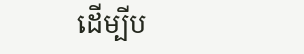ដើម្បីប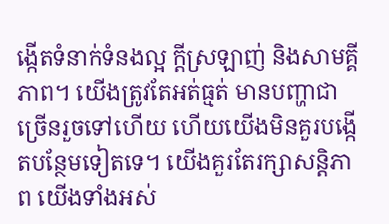ង្កើតទំនាក់ទំនងល្អ ក្តីស្រឡាញ់ និងសាមគ្គីភាព។ យើងត្រូវតែអត់ធ្មត់ មានបញ្ហាជាច្រើនរួចទៅហើយ ហើយយើងមិនគួរបង្កើតបន្ថែមទៀតទេ។ យើងគួរតែរក្សាសន្តិភាព យើងទាំងអស់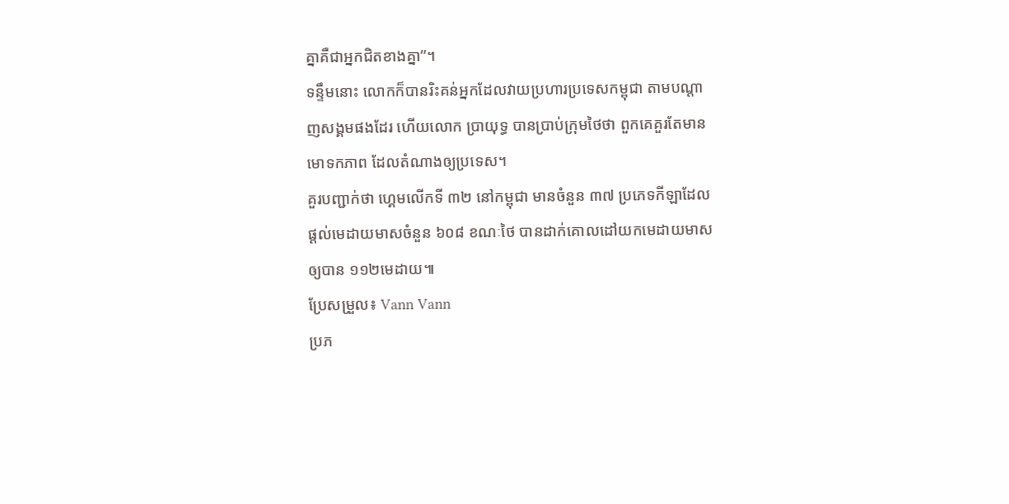គ្នាគឺជាអ្នកជិតខាងគ្នា”។
ទន្ទឹមនោះ លោកក៏បានរិះគន់អ្នកដែលវាយប្រហារប្រទេសកម្ពុជា តាមបណ្តាញសង្គមផងដែរ ហើយលោក ប្រាយុទ្ធ បានប្រាប់ក្រុមថៃថា ពួកគេគួរតែមានមោទកភាព ដែលតំណាងឲ្យប្រទេស។
គួរបញ្ជាក់ថា ហ្គេមលើកទី ៣២ នៅកម្ពុជា មានចំនួន ៣៧ ប្រភេទកីឡាដែលផ្តល់មេដាយមាសចំនួន ៦០៨ ខណៈថៃ បានដាក់គោលដៅយកមេដាយមាសឲ្យបាន ១១២មេដាយ៕
ប្រែសម្រួល៖ Vann Vann
ប្រភ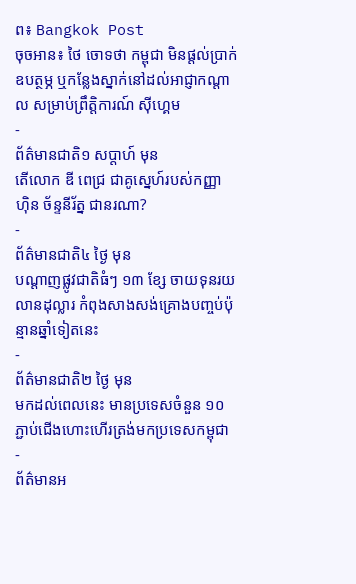ព៖ Bangkok Post
ចុចអាន៖ ថៃ ចោទថា កម្ពុជា មិនផ្តល់ប្រាក់ឧបត្ថម្ភ ឬកន្លែងស្នាក់នៅដល់អាជ្ញាកណ្តាល សម្រាប់ព្រឹត្តិការណ៍ ស៊ីហ្គេម
-
ព័ត៌មានជាតិ១ សប្តាហ៍ មុន
តើលោក ឌី ពេជ្រ ជាគូស្នេហ៍របស់កញ្ញា ហ៊ិន ច័ន្ទនីរ័ត្ន ជានរណា?
-
ព័ត៌មានជាតិ៤ ថ្ងៃ មុន
បណ្តាញផ្លូវជាតិធំៗ ១៣ ខ្សែ ចាយទុនរយលានដុល្លារ កំពុងសាងសង់គ្រោងបញ្ចប់ប៉ុន្មានឆ្នាំទៀតនេះ
-
ព័ត៌មានជាតិ២ ថ្ងៃ មុន
មកដល់ពេលនេះ មានប្រទេសចំនួន ១០ ភ្ជាប់ជើងហោះហើរត្រង់មកប្រទេសកម្ពុជា
-
ព័ត៌មានអ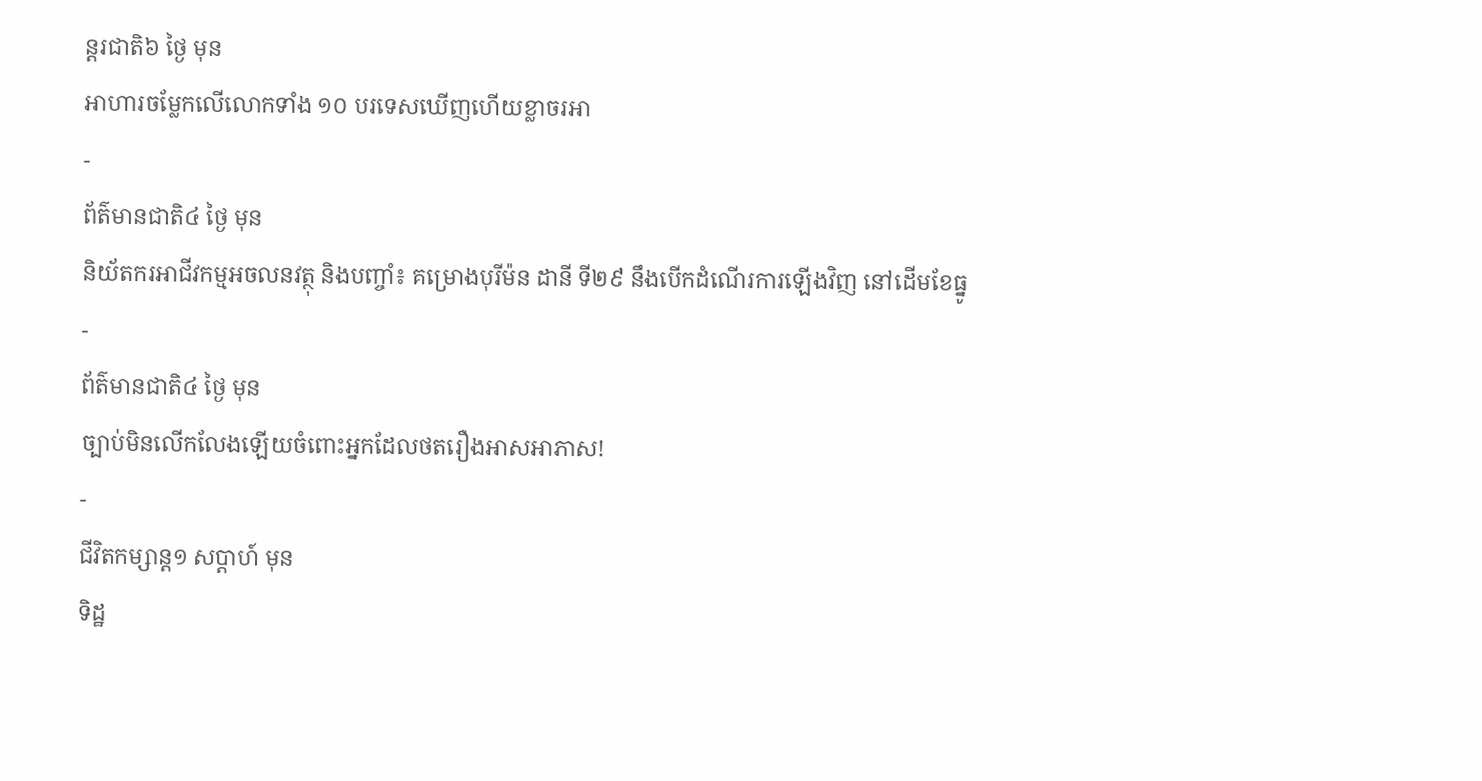ន្ដរជាតិ៦ ថ្ងៃ មុន
អាហារចម្លែកលើលោកទាំង ១០ បរទេសឃើញហើយខ្លាចរអា
-
ព័ត៌មានជាតិ៤ ថ្ងៃ មុន
និយ័តករអាជីវកម្មអចលនវត្ថុ និងបញ្ចាំ៖ គម្រោងបុរីម៉ន ដានី ទី២៩ នឹងបើកដំណើរការឡើងវិញ នៅដើមខែធ្នូ
-
ព័ត៌មានជាតិ៤ ថ្ងៃ មុន
ច្បាប់មិនលើកលែងឡើយចំពោះអ្នកដែលថតរឿងអាសអាភាស!
-
ជីវិតកម្សាន្ដ១ សប្តាហ៍ មុន
ទិដ្ឋ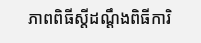ភាពពិធីស្ដីដណ្ដឹងពិធីការិ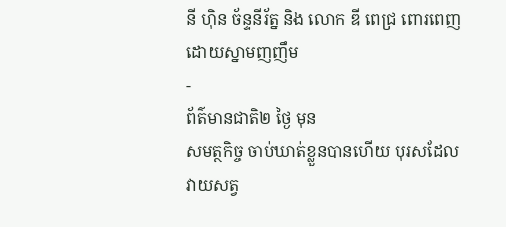នី ហ៊ិន ច័ន្ទនីរ័ត្ន និង លោក ឌី ពេជ្រ ពោរពេញដោយស្នាមញញឹម
-
ព័ត៌មានជាតិ២ ថ្ងៃ មុន
សមត្ថកិច្ច ចាប់ឃាត់ខ្លួនបានហើយ បុរសដែលវាយសត្វ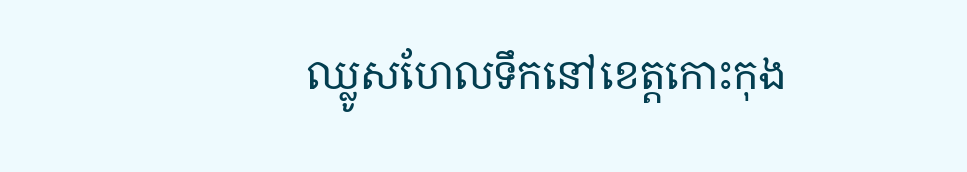ឈ្លូសហែលទឹកនៅខេត្តកោះកុង